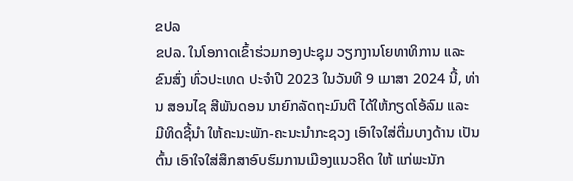ຂປລ
ຂປລ. ໃນໂອກາດເຂົ້າຮ່ວມກອງປະຊຸມ ວຽກງານໂຍທາທິການ ແລະ ຂົນສົ່ງ ທົ່ວປະເທດ ປະຈຳປີ 2023 ໃນວັນທີ 9 ເມາສາ 2024 ນີ້, ທ່ານ ສອນໄຊ ສີພັນດອນ ນາຍົກລັດຖະມົນຕີ ໄດ້ໃຫ້ກຽດໂອ້ລົມ ແລະ ມີທິດຊີ້ນໍາ ໃຫ້ຄະນະພັກ-ຄະນະນຳກະຊວງ ເອົາໃຈໃສ່ຕື່ມບາງດ້ານ ເປັນຕົ້ນ ເອົາໃຈໃສ່ສຶກສາອົບຮົມການເມືອງແນວຄິດ ໃຫ້ ແກ່ພະນັກ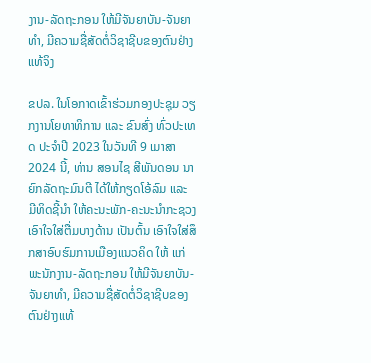ງານ-ລັດຖະກອນ ໃຫ້ມີຈັນຍາບັນ-ຈັນຍາທຳ, ມີຄວາມຊື່ສັດຕໍ່ວິຊາຊີບຂອງຕົນຢ່າງແທ້ຈິງ

ຂປລ. ໃນໂອກາດເຂົ້າຮ່ວມກອງປະຊຸມ ວຽກງານໂຍທາທິການ ແລະ ຂົນສົ່ງ ທົ່ວປະເທດ ປະຈຳປີ 2023 ໃນວັນທີ 9 ເມາສາ 2024 ນີ້, ທ່ານ ສອນໄຊ ສີພັນດອນ ນາຍົກລັດຖະມົນຕີ ໄດ້ໃຫ້ກຽດໂອ້ລົມ ແລະ ມີທິດຊີ້ນໍາ ໃຫ້ຄະນະພັກ-ຄະນະນຳກະຊວງ ເອົາໃຈໃສ່ຕື່ມບາງດ້ານ ເປັນຕົ້ນ ເອົາໃຈໃສ່ສຶກສາອົບຮົມການເມືອງແນວຄິດ ໃຫ້ ແກ່ພະນັກງານ-ລັດຖະກອນ ໃຫ້ມີຈັນຍາບັນ-ຈັນຍາທຳ, ມີຄວາມຊື່ສັດຕໍ່ວິຊາຊີບຂອງຕົນຢ່າງແທ້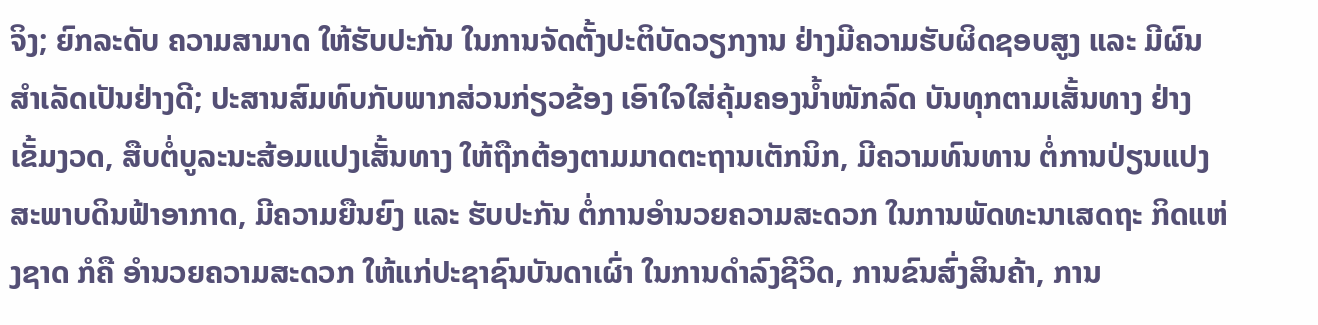ຈິງ; ຍົກລະດັບ ຄວາມສາມາດ ໃຫ້ຮັບປະກັນ ໃນການຈັດຕັ້ງປະຕິບັດວຽກງານ ຢ່າງມີຄວາມຮັບຜິດຊອບສູງ ແລະ ມີຜົນສຳເລັດເປັນຢ່າງດີ; ປະສານສົມທົບກັບພາກສ່ວນກ່ຽວຂ້ອງ ເອົາໃຈໃສ່ຄຸ້ມຄອງນໍ້າໜັກລົດ ບັນທຸກຕາມເສັ້ນທາງ ຢ່າງເຂັ້ມງວດ, ສືບຕໍ່ບູລະນະສ້ອມແປງເສັ້ນທາງ ໃຫ້ຖືກຕ້ອງຕາມມາດຕະຖານເຕັກນິກ, ມີຄວາມທົນທານ ຕໍ່ການປ່ຽນແປງ ສະພາບດິນຟ້າອາກາດ, ມີຄວາມຍືນຍົງ ແລະ ຮັບປະກັນ ຕໍ່ການອຳນວຍຄວາມສະດວກ ໃນການພັດທະນາເສດຖະ ກິດແຫ່ງຊາດ ກໍຄື ອຳນວຍຄວາມສະດວກ ໃຫ້ແກ່ປະຊາຊົນບັນດາເຜົ່າ ໃນການດໍາລົງຊີວິດ, ການຂົນສົ່ງສິນຄ້າ, ການ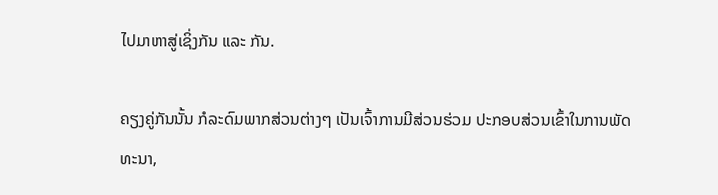ໄປມາຫາສູ່ເຊິ່ງກັນ ແລະ ກັນ.

ຄຽງຄູ່ກັນນັ້ນ ກໍລະດົມພາກສ່ວນຕ່າງໆ ເປັນເຈົ້າການມີສ່ວນຮ່ວມ ປະກອບສ່ວນເຂົ້າໃນການພັດທະນາ,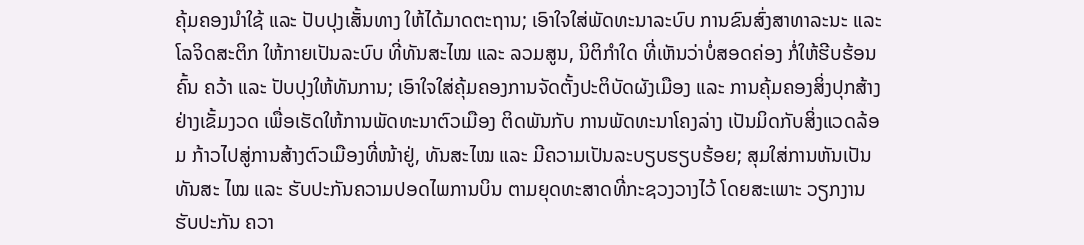ຄຸ້ມຄອງນໍາໃຊ້ ແລະ ປັບປຸງເສັ້ນທາງ ໃຫ້ໄດ້ມາດຕະຖານ; ເອົາໃຈໃສ່ພັດທະນາລະບົບ ການຂົນສົ່ງສາທາລະນະ ແລະ ໂລຈິດສະຕິກ ໃຫ້ກາຍເປັນລະບົບ ທີ່ທັນສະໄໝ ແລະ ລວມສູນ, ນິຕິກຳໃດ ທີ່ເຫັນວ່າບໍ່ສອດຄ່ອງ ກໍ່ໃຫ້ຮີບຮ້ອນຄົ້ນ ຄວ້າ ແລະ ປັບປຸງໃຫ້ທັນການ; ເອົາໃຈໃສ່ຄຸ້ມຄອງການຈັດຕັ້ງປະຕິບັດຜັງເມືອງ ແລະ ການຄຸ້ມຄອງສິ່ງປຸກສ້າງ ຢ່າງເຂັ້ມງວດ ເພື່ອເຮັດໃຫ້ການພັດທະນາຕົວເມືອງ ຕິດພັນກັບ ການພັດທະນາໂຄງລ່າງ ເປັນມິດກັບສິ່ງແວດລ້ອມ ກ້າວໄປສູ່ການສ້າງຕົວເມືອງທີ່ໜ້າຢູ່, ທັນສະໄໝ ແລະ ມີຄວາມເປັນລະບຽບຮຽບຮ້ອຍ; ສຸມໃສ່ການຫັນເປັນທັນສະ ໄໝ ແລະ ຮັບປະກັນຄວາມປອດໄພການບິນ ຕາມຍຸດທະສາດທີ່ກະຊວງວາງໄວ້ ໂດຍສະເພາະ ວຽກງານຮັບປະກັນ ຄວາ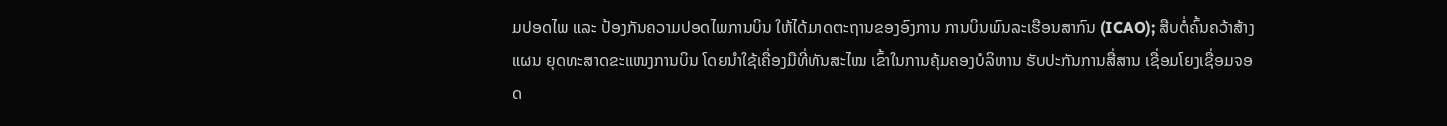ມປອດໄພ ແລະ ປ້ອງກັນຄວາມປອດໄພການບິນ ໃຫ້ໄດ້ມາດຕະຖານຂອງອົງການ ການບິນພົນລະເຮືອນສາກົນ (ICAO); ສືບຕໍ່ຄົ້ນຄວ້າສ້າງແຜນ ຍຸດທະສາດຂະແໜງການບິນ ໂດຍນໍາໃຊ້ເຄື່ອງມືທີ່ທັນສະໄໝ ເຂົ້າໃນການຄຸ້ມຄອງບໍລິຫານ ຮັບປະກັນການສື່ສານ ເຊື່ອມໂຍງເຊື່ອມຈອດ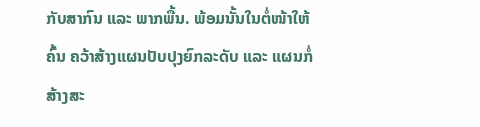ກັບສາກົນ ແລະ ພາກພື້ນ. ພ້ອມນັ້ນໃນຕໍ່ໜ້າໃຫ້ຄົ້ນ ຄວ້າສ້າງແຜນປັບປຸງຍົກລະດັບ ແລະ ແຜນກໍ່ສ້າງສະ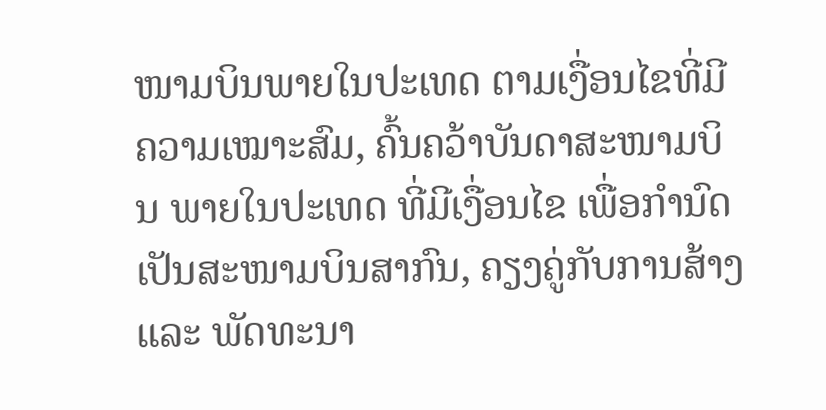ໜາມບິນພາຍໃນປະເທດ ຕາມເງື່ອນໄຂທີ່ມີຄວາມເໝາະສົມ, ຄົ້ນຄວ້າບັນດາສະໜາມບິນ ພາຍໃນປະເທດ ທີ່ມີເງື່ອນໄຂ ເພື່ອກໍານົດເປັນສະໜາມບິນສາກົນ, ຄຽງຄູ່ກັບການສ້າງ ແລະ ພັດທະນາ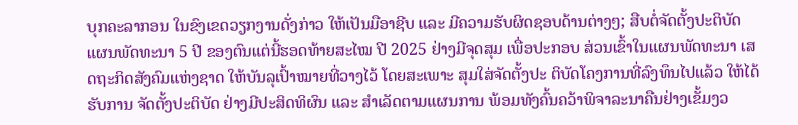ບຸກຄະລາກອນ ໃນຂົງເຂດວຽກງານດັ່ງກ່າວ ໃຫ້ເປັນມືອາຊີບ ແລະ ມີຄວາມຮັບຜິດຊອບດ້ານຕ່າງໆ; ສືບຕໍ່ຈັດຕັ້ງປະຕິບັດ ແຜນພັດທະນາ 5 ປີ ຂອງຕົນແຕ່ນີ້ຮອດທ້າຍສະໄໝ ປີ 2025 ຢ່າງມີຈຸດສຸມ ເພື່ອປະກອບ ສ່ວນເຂົ້າໃນແຜນພັດທະນາ ເສດຖະກິດສັງຄົມແຫ່ງຊາດ ໃຫ້ບັນລຸເປົ້າໝາຍທີ່ວາງໄວ້ ໂດຍສະເພາະ ສຸມໃສ່ຈັດຕັ້ງປະ ຕິບັດໂຄງການທີ່ລົງທຶນໄປແລ້ວ ໃຫ້ໄດ້ຮັບການ ຈັດຕັ້ງປະຕິບັດ ຢ່າງມີປະສິດທິຜົນ ແລະ ສໍາເລັດຕາມແຜນການ ພ້ອມທັງຄົ້ນຄວ້າພິຈາລະນາຄືນຢ່າງເຂັ້ມງວ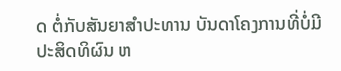ດ ຕໍ່ກັບສັນຍາສໍາປະທານ ບັນດາໂຄງການທີ່ບໍ່ມີປະສິດທິຜົນ ຫ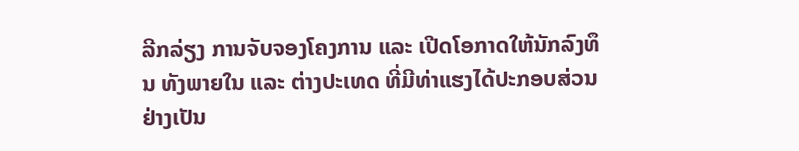ລີກລ່ຽງ ການຈັບຈອງໂຄງການ ແລະ ເປີດໂອກາດໃຫ້ນັກລົງທຶນ ທັງພາຍໃນ ແລະ ຕ່າງປະເທດ ທີ່ມີທ່າແຮງໄດ້ປະກອບສ່ວນ ຢ່າງເປັນ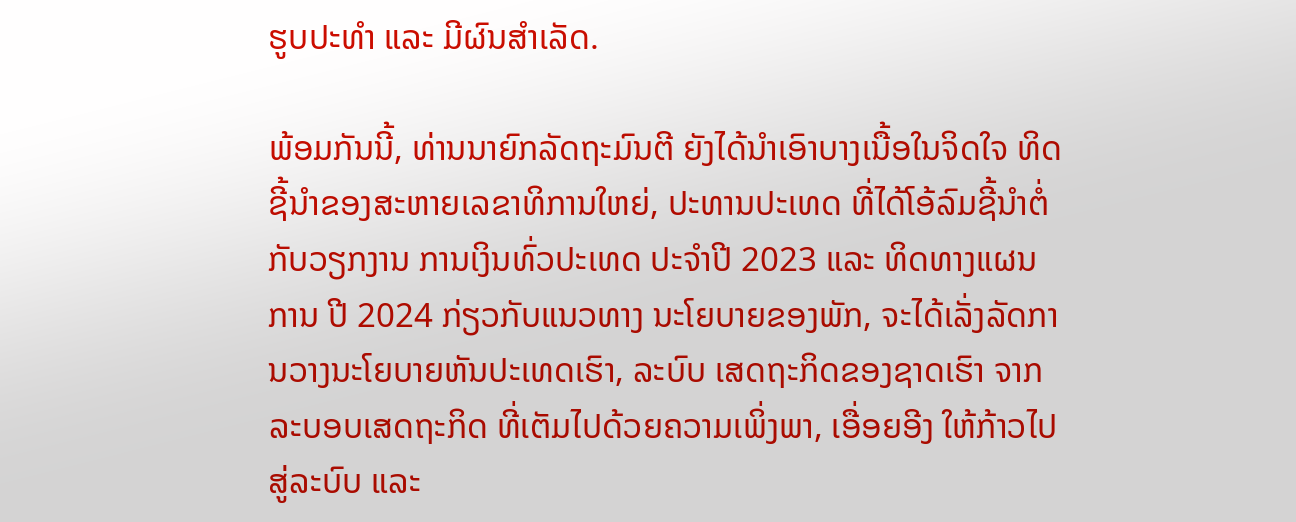ຮູບປະທໍາ ແລະ ມີຜົນສໍາເລັດ.

ພ້ອມກັນນີ້, ທ່ານນາຍົກລັດຖະມົນຕີ ຍັງໄດ້ນໍາເອົາບາງເນື້ອໃນຈິດໃຈ ທິດຊີ້ນໍາຂອງສະຫາຍເລຂາທິການໃຫຍ່, ປະທານປະເທດ ທີ່ໄດ້ໂອ້ລົມຊີ້ນໍາຕໍ່ກັບວຽກງານ ການເງິນທົ່ວປະເທດ ປະຈຳປີ 2023 ແລະ ທິດທາງແຜນ ການ ປີ 2024 ກ່ຽວກັບແນວທາງ ນະໂຍບາຍຂອງພັກ, ຈະໄດ້ເລັ່ງລັດການວາງນະໂຍບາຍຫັນປະເທດເຮົາ, ລະບົບ ເສດຖະກິດຂອງຊາດເຮົາ ຈາກລະບອບເສດຖະກິດ ທີ່ເຕັມໄປດ້ວຍຄວາມເພິ່ງພາ, ເອື່ອຍອີງ ໃຫ້ກ້າວໄປສູ່ລະບົບ ແລະ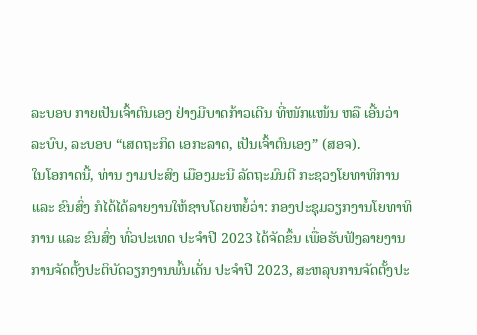ລະບອບ ກາຍເປັນເຈົ້າຕົນເອງ ຢ່າງມີບາດກ້າວເດີນ ທີ່ໜັກແໜ້ນ ຫລື ເອີ້ນວ່າ ລະບົບ, ລະບອບ “ເສດຖະກິດ ເອກະລາດ, ເປັນເຈົ້າຕົນເອງ” (ສອຈ).
ໃນໂອກາດນີ້, ທ່ານ ງາມປະສົງ ເມືອງມະນີ ລັດຖະມົນຕີ ກະຊວງໂຍທາທິການ ແລະ ຂົນສົ່ງ ກໍໄດ້ໄດ້ລາຍງານໃຫ້ຊາບໂດຍຫຍໍ້ວ່າ: ກອງປະຊຸມວຽກງານໂຍທາທິການ ແລະ ຂົນສົ່ງ ທົ່ວປະເທດ ປະຈຳປີ 2023 ໄດ້ຈັດຂຶ້ນ ເພື່ອຮັບຟັງລາຍງານ ການຈັດຕັ້ງປະຕິບັດວຽກງານພົ້ນເດັ່ນ ປະຈໍາປີ 2023, ສະຫລຸບການຈັດຕັ້ງປະ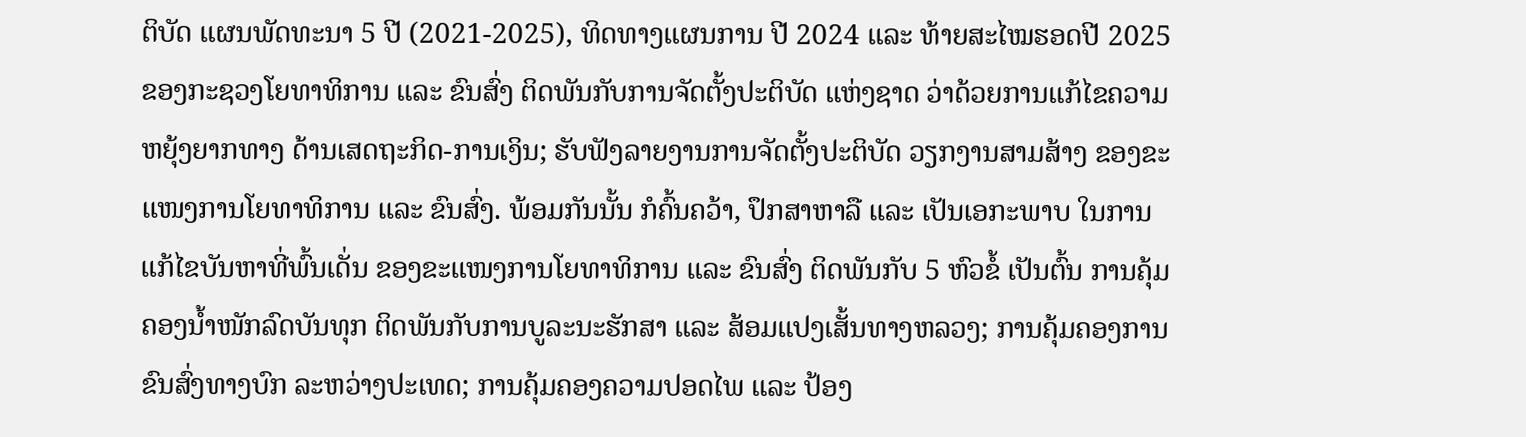ຕິບັດ ແຜນພັດທະນາ 5 ປີ (2021-2025), ທິດທາງແຜນການ ປີ 2024 ແລະ ທ້າຍສະໄໝຮອດປີ 2025 ຂອງກະຊວງໂຍທາທິການ ແລະ ຂົນສົ່ງ ຕິດພັນກັບການຈັດຕັ້ງປະຕິບັດ ແຫ່ງຊາດ ວ່າດ້ວຍການແກ້ໄຂຄວາມຫຍຸ້ງຍາກທາງ ດ້ານເສດຖະກິດ-ການເງິນ; ຮັບຟັງລາຍງານການຈັດຕັ້ງປະຕິບັດ ວຽກງານສາມສ້າງ ຂອງຂະແໜງການໂຍທາທິການ ແລະ ຂົນສົ່ງ. ພ້ອມກັນນັ້ນ ກໍຄົ້ນຄວ້າ, ປຶກສາຫາລື ແລະ ເປັນເອກະພາບ ໃນການແກ້ໄຂບັນຫາທີ່ພົ້ນເດັ່ນ ຂອງຂະແໜງການໂຍທາທິການ ແລະ ຂົນສົ່ງ ຕິດພັນກັບ 5 ຫົວຂໍ້ ເປັນຕົ້ນ ການຄຸ້ມຄອງນໍ້າໜັກລົດບັນທຸກ ຕິດພັນກັບການບູລະນະຮັກສາ ແລະ ສ້ອມແປງເສັ້ນທາງຫລວງ; ການຄຸ້ມຄອງການຂົນສົ່ງທາງບົກ ລະຫວ່າງປະເທດ; ການຄຸ້ມຄອງຄວາມປອດໄພ ແລະ ປ້ອງ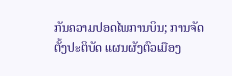ກັນຄວາມປອດໄພການບິນ; ການຈັດຕັ້ງປະຕິບັດ ແຜນຜັງຕົວເມືອງ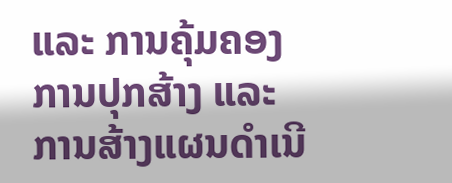ແລະ ການຄຸ້ມຄອງການປຸກສ້າງ ແລະ ການສ້າງແຜນດໍາເນີ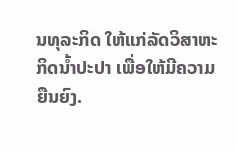ນທຸລະກິດ ໃຫ້ແກ່ລັດວິສາຫະກິດນໍ້າປະປາ ເພື່ອໃຫ້ມີຄວາມຍືນຍົງ.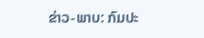ຂ່າວ-ພາບ: ກົມປະ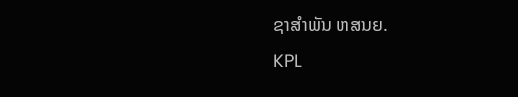ຊາສຳພັນ ຫສນຍ.
KPL